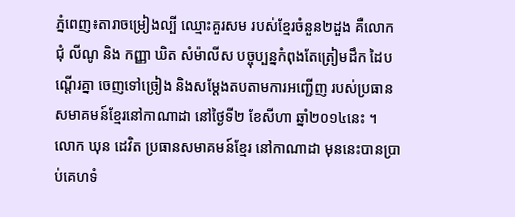ភ្នំពេញ៖តារាចម្រៀងល្បី ឈ្មោះគួរសម របស់ខ្មែរចំនួន២ដួង គឺលោក ជុំ លីណូ និង កញ្ញា ឃិត សំម៉ាលីស បច្ចុប្បន្នកំពុងតែត្រៀមដឹក ដៃបណ្តើរគ្នា ចេញទៅច្រៀង និងសម្តែងតបតាមការអញ្ជើញ របស់ប្រធាន សមាគមន៍ខ្មែរនៅកាណាដា នៅថ្ងៃទី២ ខែសីហា ឆ្នាំ២០១៤នេះ ។
លោក ឃុន ដេវិត ប្រធានសមាគមន៍ខ្មែរ នៅកាណាដា មុននេះបានប្រាប់គេហទំ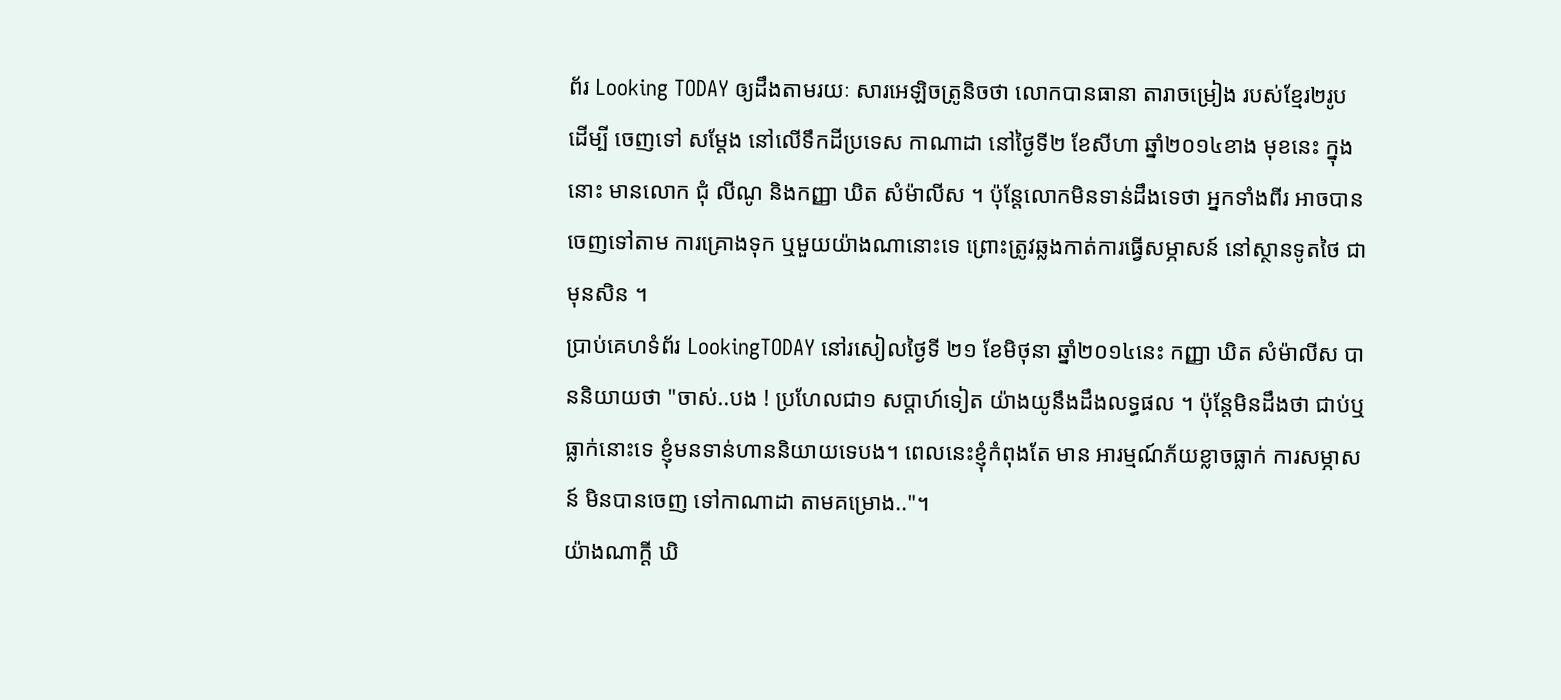ព័រ Looking TODAY ឲ្យដឹងតាមរយៈ សារអេឡិចត្រូនិចថា លោកបានធានា តារាចម្រៀង របស់ខ្មែរ២រូប ដើម្បី ចេញទៅ សម្តែង នៅលើទឹកដីប្រទេស កាណាដា នៅថ្ងៃទី២ ខែសីហា ឆ្នាំ២០១៤ខាង មុខនេះ ក្នុង នោះ មានលោក ជុំ លីណូ និងកញ្ញា ឃិត សំម៉ាលីស ។ ប៉ុន្តែលោកមិនទាន់ដឹងទេថា អ្នកទាំងពីរ អាចបានចេញទៅតាម ការគ្រោងទុក ឬមួយយ៉ាងណានោះទេ ព្រោះត្រូវឆ្លងកាត់ការធ្វើសម្ភាសន៍ នៅស្ថានទូតថៃ ជាមុនសិន ។
ប្រាប់គេហទំព័រ LookingTODAY នៅរសៀលថ្ងៃទី ២១ ខែមិថុនា ឆ្នាំ២០១៤នេះ កញ្ញា ឃិត សំម៉ាលីស បាននិយាយថា "ចាស់..បង ! ប្រហែលជា១ សប្តាហ៍ទៀត យ៉ាងយូនឹងដឹងលទ្ធផល ។ ប៉ុន្តែមិនដឹងថា ជាប់ឬធ្លាក់នោះទេ ខ្ញុំមនទាន់ហាននិយាយទេបង។ ពេលនេះខ្ញុំកំពុងតែ មាន អារម្មណ៍ភ័យខ្លាចធ្លាក់ ការសម្ភាសន៍ មិនបានចេញ ទៅកាណាដា តាមគម្រោង.."។
យ៉ាងណាក្តី ឃិ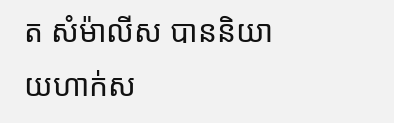ត សំម៉ាលីស បាននិយាយហាក់ស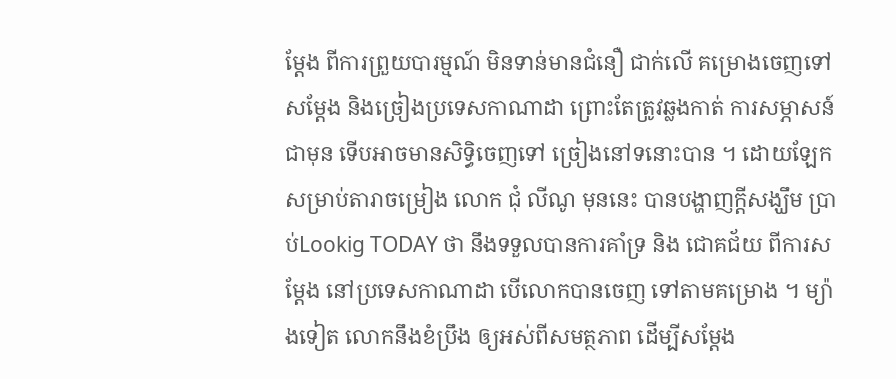ម្តែង ពីការព្រួយបារម្មណ៍ មិនទាន់មានជំនឿ ជាក់លើ គម្រោងចេញទៅសម្តែង និងច្រៀងប្រទេសកាណាដា ព្រោះតែត្រូវឆ្លងកាត់ ការសម្ភាសន៍ ជាមុន ទើបអាចមានសិទ្ធិចេញទៅ ច្រៀងនៅទនោះបាន ។ ដោយឡែកសម្រាប់តារាចម្រៀង លោក ជុំ លីណូ មុននេះ បានបង្ហាញក្តីសង្ឃឹម ប្រាប់Lookig TODAY ថា នឹងទទួលបានការគាំទ្រ និង ជោគជ័យ ពីការសម្តែង នៅប្រទេសកាណាដា បើលោកបានចេញ ទៅតាមគម្រោង ។ ម្យ៉ាងទៀត លោកនឹងខំប្រឹង ឲ្យអស់ពីសមត្ថភាព ដើម្បីសម្តែង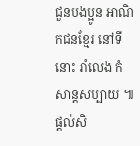ជួនបងប្អូន អាណិកជនខ្មែរ នៅទីនោះ រាំលេង កំសាន្តសប្បាយ ៕
ផ្តល់សិ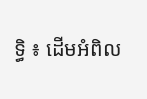ទ្ធិ ៖ ដើមអំពិល